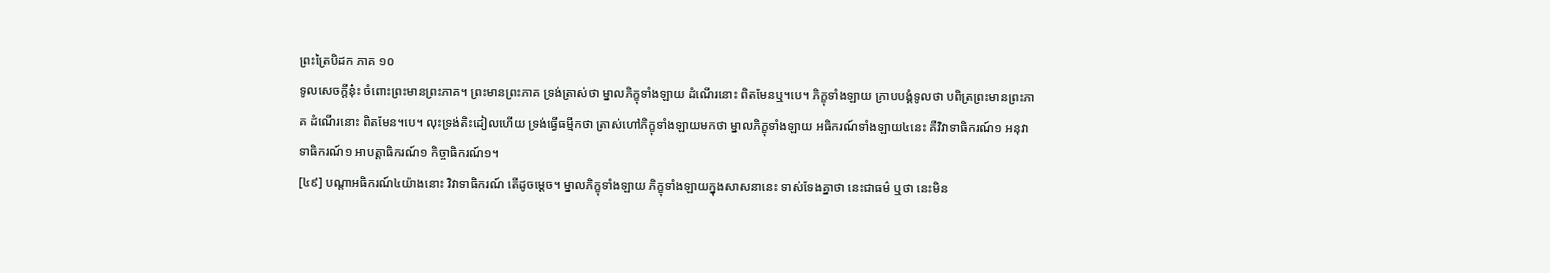ព្រះត្រៃបិដក ភាគ ១០
ទូលសេចក្តីនុ៎ះ ចំពោះព្រះមានព្រះភាគ។ ព្រះមានព្រះភាគ ទ្រង់ត្រាស់ថា ម្នាលភិក្ខុទាំងឡាយ ដំណើរនោះ ពិតមែនឬ។បេ។ ភិក្ខុទាំងឡាយ ក្រាបបង្គំទូលថា បពិត្រព្រះមានព្រះភាគ ដំណើរនោះ ពិតមែន។បេ។ លុះទ្រង់តិះដៀលហើយ ទ្រង់ធ្វើធម្មីកថា ត្រាស់ហៅភិក្ខុទាំងឡាយមកថា ម្នាលភិក្ខុទាំងឡាយ អធិករណ៍ទាំងឡាយ៤នេះ គឺវិវាទាធិករណ៍១ អនុវាទាធិករណ៍១ អាបត្តាធិករណ៍១ កិច្ចាធិករណ៍១។
[៤៩] បណ្តាអធិករណ៍៤យ៉ាងនោះ វិវាទាធិករណ៍ តើដូចម្តេច។ ម្នាលភិក្ខុទាំងឡាយ ភិក្ខុទាំងឡាយក្នុងសាសនានេះ ទាស់ទែងគ្នាថា នេះជាធម៌ ឬថា នេះមិន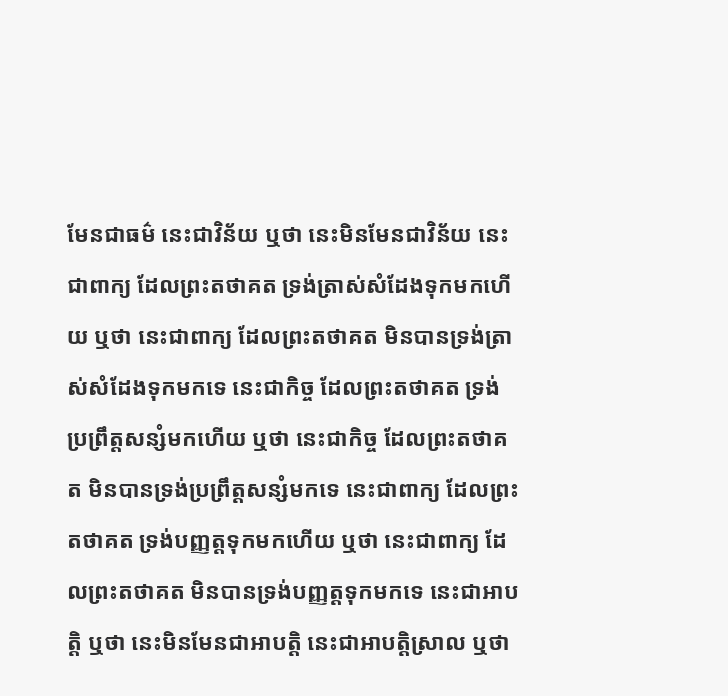មែនជាធម៌ នេះជាវិន័យ ឬថា នេះមិនមែនជាវិន័យ នេះជាពាក្យ ដែលព្រះតថាគត ទ្រង់ត្រាស់សំដែងទុកមកហើយ ឬថា នេះជាពាក្យ ដែលព្រះតថាគត មិនបានទ្រង់ត្រាស់សំដែងទុកមកទេ នេះជាកិច្ច ដែលព្រះតថាគត ទ្រង់ប្រព្រឹត្តសន្សំមកហើយ ឬថា នេះជាកិច្ច ដែលព្រះតថាគត មិនបានទ្រង់ប្រព្រឹត្តសន្សំមកទេ នេះជាពាក្យ ដែលព្រះតថាគត ទ្រង់បញ្ញត្តទុកមកហើយ ឬថា នេះជាពាក្យ ដែលព្រះតថាគត មិនបានទ្រង់បញ្ញត្តទុកមកទេ នេះជាអាបត្តិ ឬថា នេះមិនមែនជាអាបត្តិ នេះជាអាបត្តិស្រាល ឬថា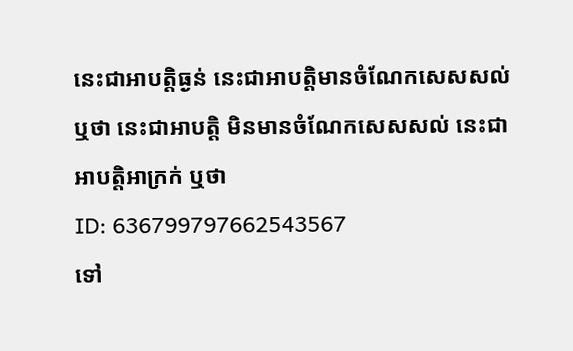នេះជាអាបត្តិធ្ងន់ នេះជាអាបត្តិមានចំណែកសេសសល់ ឬថា នេះជាអាបត្តិ មិនមានចំណែកសេសសល់ នេះជាអាបត្តិអាក្រក់ ឬថា
ID: 636799797662543567
ទៅ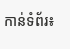កាន់ទំព័រ៖